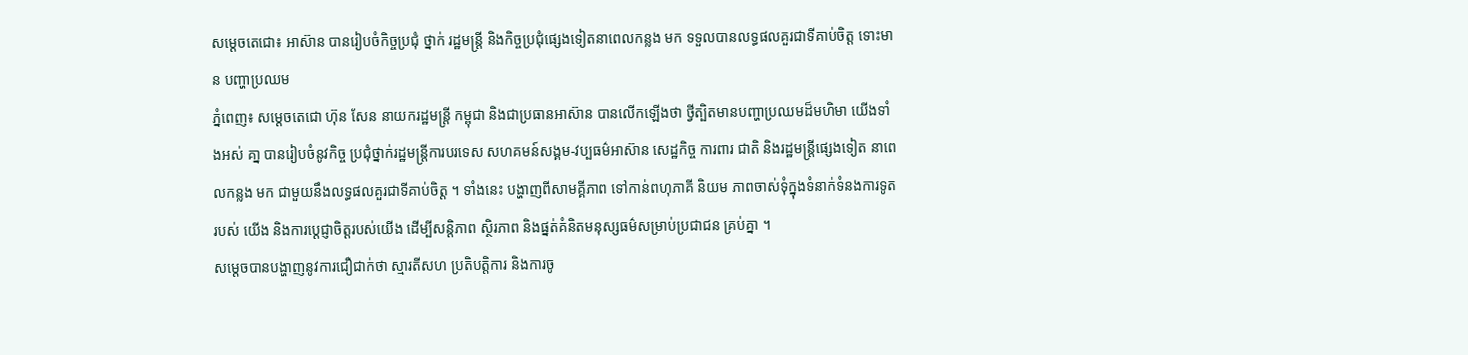សម្ដេចតេជោ៖ អាស៊ាន បានរៀបចំកិច្ចប្រជុំ ថ្នាក់ រដ្ឋមន្ត្រី និងកិច្ចប្រជុំផ្សេងទៀតនាពេលកន្លង មក ទទួលបានលទ្ធផលគួរជាទីគាប់ចិត្ត ទោះមាន បញ្ហាប្រឈម
ភ្នំពេញ៖ សម្ដេចតេជោ ហ៊ុន សែន នាយករដ្ឋមន្ត្រី កម្ពុជា និងជាប្រធានអាស៊ាន បានលើកឡើងថា ថ្វីត្បិតមានបញ្ហាប្រឈមដ៏មហិមា យើងទាំងអស់ គា្ន បានរៀបចំនូវកិច្ច ប្រជុំថ្នាក់រដ្ឋមន្ត្រីការបរទេស សហគមន៍សង្គម-វប្បធម៌អាស៊ាន សេដ្ឋកិច្ច ការពារ ជាតិ និងរដ្ឋមន្ត្រីផ្សេងទៀត នាពេលកន្លង មក ជាមួយនឹងលទ្ធផលគួរជាទីគាប់ចិត្ត ។ ទាំងនេះ បង្ហាញពីសាមគ្គីភាព ទៅកាន់ពហុភាគី និយម ភាពចាស់ទុំក្នុងទំនាក់ទំនងការទូត របស់ យើង និងការប្ដេជ្ញាចិត្តរបស់យើង ដើម្បីសន្តិភាព ស្ថិរភាព និងផ្នត់គំនិតមនុស្សធម៌សម្រាប់ប្រជាជន គ្រប់គ្នា ។
សម្ដេចបានបង្ហាញនូវការជឿជាក់ថា ស្មារតីសហ ប្រតិបត្តិការ និងការចូ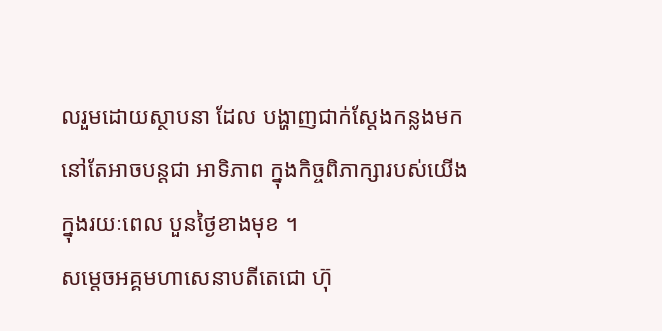លរួមដោយស្ថាបនា ដែល បង្ហាញជាក់ស្ដែងកន្លងមក នៅតែអាចបន្តជា អាទិភាព ក្នុងកិច្ចពិភាក្សារបស់យើង ក្នុងរយៈពេល បួនថ្ងៃខាងមុខ ។
សម្តេចអគ្គមហាសេនាបតីតេជោ ហ៊ុ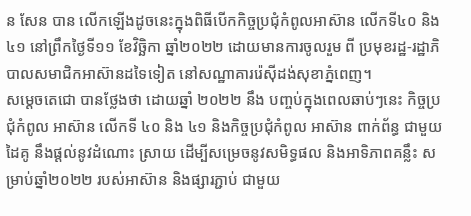ន សែន បាន លើកឡើងដូចនេះក្នុងពិធីបើកកិច្ចប្រជុំកំពូលអាស៊ាន លើកទី៤០ និង៤១ នៅព្រឹកថ្ងៃទី១១ ខែវិច្ឆិកា ឆ្នាំ២០២២ ដោយមានការចូលរួម ពី ប្រមុខរដ្ឋ-រដ្ឋាភិបាលសមាជិកអាស៊ានដទៃទៀត នៅសណ្ឋាគាររ៉េស៊ីដង់សុខាភ្នំពេញ។
សម្ដេចតេជោ បានថ្លែងថា ដោយឆ្នាំ ២០២២ នឹង បញ្ចប់ក្នុងពេលឆាប់ៗនេះ កិច្ចប្រជុំកំពូល អាស៊ាន លើកទី ៤០ និង ៤១ និងកិច្ចប្រជុំកំពូល អាស៊ាន ពាក់ព័ន្ធ ជាមួយដៃគូ នឹងផ្តល់នូវដំណោះ ស្រាយ ដើម្បីសម្រេចនូវសមិទ្ធផល និងអាទិភាពគន្លឹះ សម្រាប់ឆ្នាំ២០២២ របស់អាស៊ាន និងផ្សារភ្ជាប់ ជាមួយ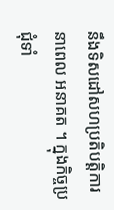នឹងទិសដៅសហប្រតិបត្តិការ នាពេល អនាគត ។ ក្នុងកិច្ចប្រជុំទាំ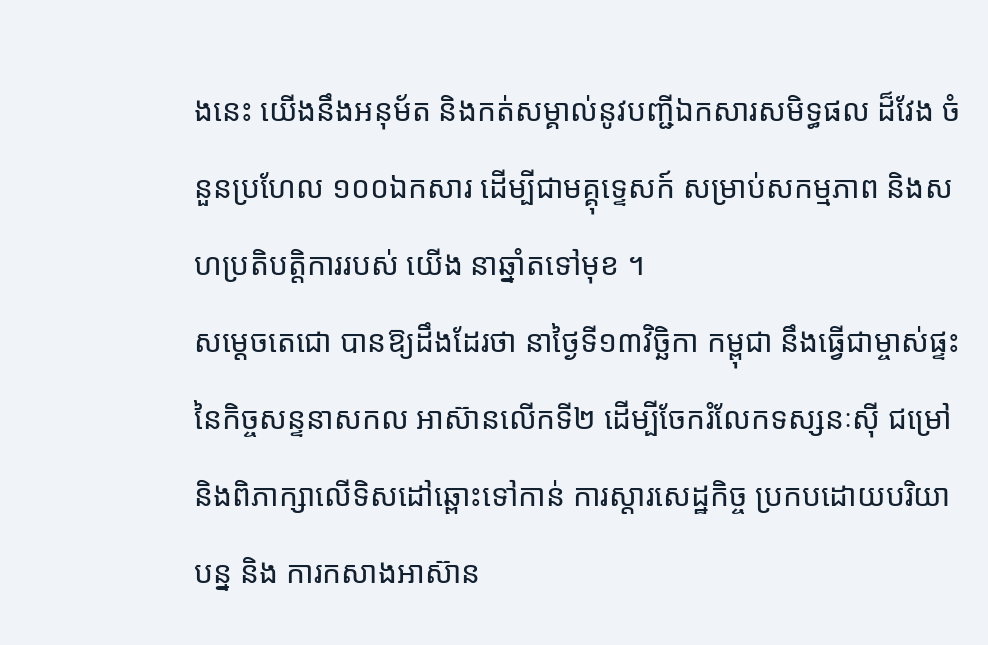ងនេះ យើងនឹងអនុម័ត និងកត់សម្គាល់នូវបញ្ជីឯកសារសមិទ្ធផល ដ៏វែង ចំនួនប្រហែល ១០០ឯកសារ ដើម្បីជាមគ្គុទេ្ទសក៍ សម្រាប់សកម្មភាព និងសហប្រតិបត្តិការរបស់ យើង នាឆ្នាំតទៅមុខ ។
សម្ដេចតេជោ បានឱ្យដឹងដែរថា នាថ្ងៃទី១៣វិច្ឆិកា កម្ពុជា នឹងធ្វើជាម្ចាស់ផ្ទះនៃកិច្ចសន្ទនាសកល អាស៊ានលើកទី២ ដើម្បីចែករំលែកទស្សនៈស៊ី ជម្រៅ និងពិភាក្សាលើទិសដៅឆ្ពោះទៅកាន់ ការស្តារសេដ្ឋកិច្ច ប្រកបដោយបរិយាបន្ន និង ការកសាងអាស៊ាន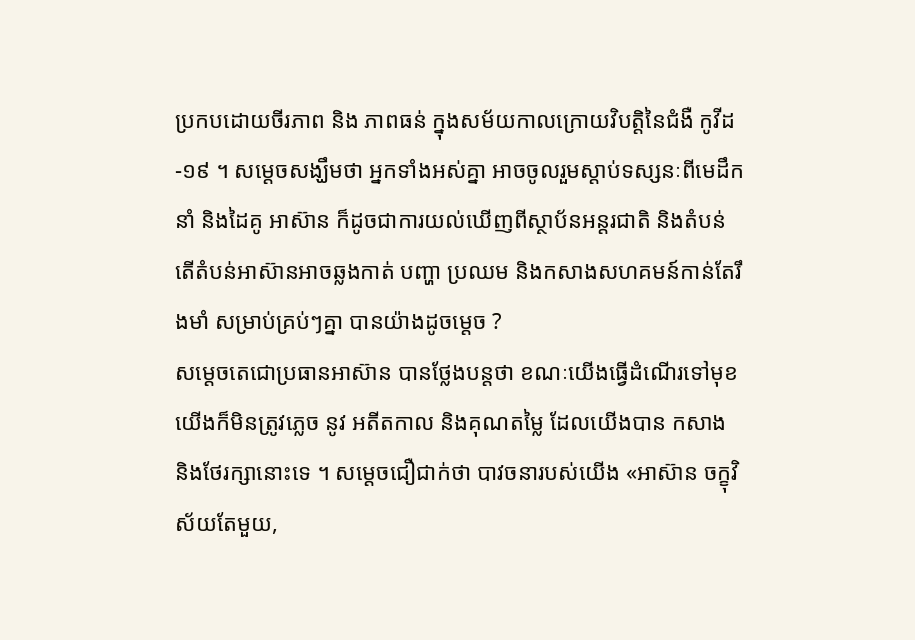ប្រកបដោយចីរភាព និង ភាពធន់ ក្នុងសម័យកាលក្រោយវិបត្តិនៃជំងឺ កូវីដ-១៩ ។ សម្ដេចសង្ឃឹមថា អ្នកទាំងអស់គ្នា អាចចូលរួមស្ដាប់ទស្សនៈពីមេដឹកនាំ និងដៃគូ អាស៊ាន ក៏ដូចជាការយល់ឃើញពីស្ថាប័នអន្តរជាតិ និងតំបន់ តើតំបន់អាស៊ានអាចឆ្លងកាត់ បញ្ហា ប្រឈម និងកសាងសហគមន៍កាន់តែរឹងមាំ សម្រាប់គ្រប់ៗគ្នា បានយ៉ាងដូចម្តេច ?
សម្ដេចតេជោប្រធានអាស៊ាន បានថ្លែងបន្តថា ខណៈយើងធ្វើដំណើរទៅមុខ យើងក៏មិនត្រូវភ្លេច នូវ អតីតកាល និងគុណតម្លៃ ដែលយើងបាន កសាង និងថែរក្សានោះទេ ។ សម្ដេចជឿជាក់ថា បាវចនារបស់យើង «អាស៊ាន ចក្ខុវិស័យតែមួយ,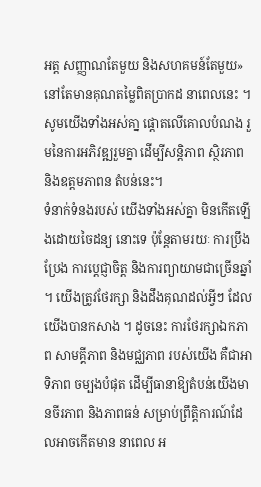អត្ត សញ្ញាណតែមួយ និងសហគមន៍តែមួយ» នៅតែមានគុណតម្លៃពិតប្រាកដ នាពេលនេះ ។ សូមយើងទាំងអស់គា្ន ផ្តោតលើគោលបំណង រួមនៃការអភិវឌ្ឍរួមគ្នា ដើម្បីសន្តិភាព ស្ថិរភាព និងឧត្តមភាពន តំបន់នេះ។
ទំនាក់ទំនងរបស់ យើងទាំងអស់គ្នា មិនកើតឡើងដោយចៃដន្យ នោះទេ ប៉ុន្តែតាមរយៈ ការប្រឹងប្រែង ការប្ដេជ្ញាចិត្ត និងការព្យាយាមជាច្រើនឆ្នាំ ។ យើងត្រូវថែរក្សា និងដឹងគុណដល់អ្វីៗ ដែលយើងបានកសាង ។ ដូចនេះ ការថែរក្សាឯកភាព សាមគ្គីភាព និងមជ្ឈភាព របស់យើង គឺជាអាទិភាព ចម្បងបំផុត ដើម្បីធានាឱ្យតំបន់យើងមានចីរភាព និងភាពធន់ សម្រាប់ព្រឹត្តិការណ៍ដែលអាចកើតមាន នាពេល អ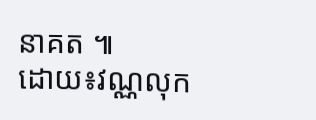នាគត ៕
ដោយ៖វណ្ណលុក